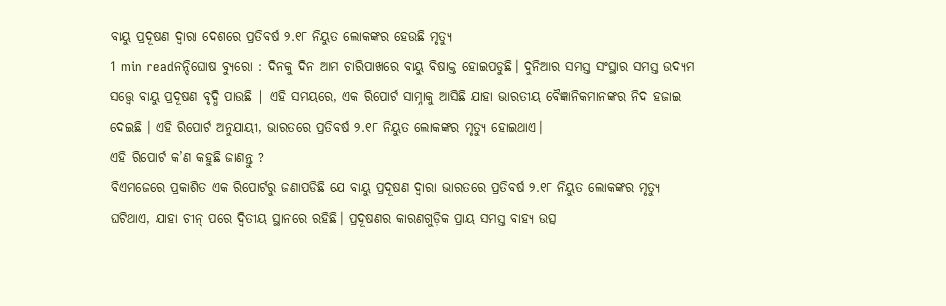ବାୟୁ ପ୍ରଦୂଷଣ ଦ୍ୱାରା ଦେଶରେ ପ୍ରତିବର୍ଷ ୨.୧୮ ନିୟୁତ ଲୋକଙ୍କର ହେଉଛି ମୃତ୍ୟୁ
1 min readନନ୍ଦିଘୋଷ ବ୍ୟୁରୋ : ଦିନକୁ ଦିନ ଆମ ଚାରିପାଖରେ ବାୟୁ ବିଷାକ୍ତ ହୋଇପଡୁଛି। ଦୁନିଆର ସମସ୍ତ ସଂସ୍ଥାର ସମସ୍ତ ଉଦ୍ୟମ ସତ୍ତ୍ୱେ ବାୟୁ ପ୍ରଦୂଷଣ ବୃଦ୍ଧି ପାଉଛି | ଏହି ସମୟରେ, ଏକ ରିପୋର୍ଟ ସାମ୍ନାକୁ ଆସିଛି ଯାହା ଭାରତୀୟ ବୈଜ୍ଞାନିକମାନଙ୍କର ନିଦ ହଜାଇ ଦେଇଛି । ଏହି ରିପୋର୍ଟ ଅନୁଯାୟୀ, ଭାରତରେ ପ୍ରତିବର୍ଷ ୨.୧୮ ନିୟୁତ ଲୋକଙ୍କର ମୃତ୍ୟୁ ହୋଇଥାଏ।
ଏହି ରିପୋର୍ଟ କ’ଣ କହୁଛି ଜାଣନ୍ତୁ ?
ବିଏମଜେରେ ପ୍ରକାଶିତ ଏକ ରିପୋର୍ଟରୁ ଜଣାପଡିଛି ଯେ ବାୟୁ ପ୍ରଦୂଷଣ ଦ୍ୱାରା ଭାରତରେ ପ୍ରତିବର୍ଷ ୨.୧୮ ନିୟୁତ ଲୋକଙ୍କର ମୃତ୍ୟୁ ଘଟିଥାଏ, ଯାହା ଚୀନ୍ ପରେ ଦ୍ୱିତୀୟ ସ୍ଥାନରେ ରହିଛି। ପ୍ରଦୂଷଣର କାରଣଗୁଡ଼ିକ ପ୍ରାୟ ସମସ୍ତ ବାହ୍ୟ ଉତ୍ସ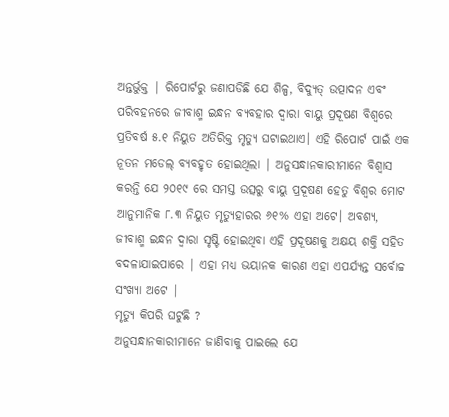ଅନ୍ତର୍ଭୁକ୍ତ | ରିପୋର୍ଟରୁ ଜଣାପଡିଛି ଯେ ଶିଳ୍ପ, ବିଦ୍ୟୁତ୍ ଉତ୍ପାଦନ ଏବଂ ପରିବହନରେ ଜୀବାଶ୍ମ ଇନ୍ଧନ ବ୍ୟବହାର ଦ୍ୱାରା ବାୟୁ ପ୍ରଦୂଷଣ ବିଶ୍ୱରେ ପ୍ରତିବର୍ଷ ୫.୧ ନିୟୁତ ଅତିରିକ୍ତ ମୃତ୍ୟୁ ଘଟାଇଥାଏ। ଏହି ରିପୋର୍ଟ ପାଇଁ ଏକ ନୂତନ ମଡେଲ୍ ବ୍ୟବହୃତ ହୋଇଥିଲା | ଅନୁସନ୍ଧାନକାରୀମାନେ ବିଶ୍ୱାସ କରନ୍ତି ଯେ ୨୦୧୯ ରେ ସମସ୍ତ ଉତ୍ସରୁ ବାୟୁ ପ୍ରଦୂଷଣ ହେତୁ ବିଶ୍ୱର ମୋଟ ଆନୁମାନିକ ୮.୩ ନିୟୁତ ମୃତ୍ୟୁହାରର ୬୧% ଏହା ଅଟେ। ଅବଶ୍ୟ, ଜୀବାଶ୍ମ ଇନ୍ଧନ ଦ୍ୱାରା ସୃଷ୍ଟି ହୋଇଥିବା ଏହି ପ୍ରଦୂଷଣକୁ ଅକ୍ଷୟ ଶକ୍ତି ସହିତ ବଦଳାଯାଇପାରେ | ଏହା ମଧ୍ୟ ଭୟାନକ କାରଣ ଏହା ଏପର୍ଯ୍ୟନ୍ତ ସର୍ବୋଚ୍ଚ ସଂଖ୍ୟା ଅଟେ |
ମୃତ୍ୟୁ କିପରି ଘଟୁଛି ?
ଅନୁସନ୍ଧାନକାରୀମାନେ ଜାଣିବାକୁ ପାଇଲେ ଯେ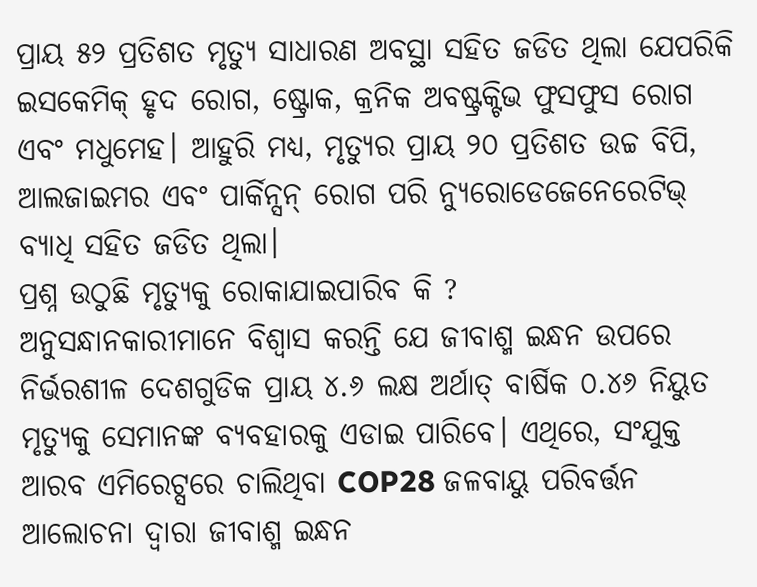ପ୍ରାୟ ୫୨ ପ୍ରତିଶତ ମୃତ୍ୟୁ ସାଧାରଣ ଅବସ୍ଥା ସହିତ ଜଡିତ ଥିଲା ଯେପରିକି ଇସକେମିକ୍ ହୃଦ ରୋଗ, ଷ୍ଟ୍ରୋକ, କ୍ରନିକ ଅବଷ୍ଟ୍ରକ୍ଟିଭ ଫୁସଫୁସ ରୋଗ ଏବଂ ମଧୁମେହ। ଆହୁରି ମଧ୍ୟ, ମୃତ୍ୟୁର ପ୍ରାୟ ୨୦ ପ୍ରତିଶତ ଉଚ୍ଚ ବିପି, ଆଲଜାଇମର ଏବଂ ପାର୍କିନ୍ସନ୍ ରୋଗ ପରି ନ୍ୟୁରୋଡେଜେନେରେଟିଭ୍ ବ୍ୟାଧି ସହିତ ଜଡିତ ଥିଲା।
ପ୍ରଶ୍ନ ଉଠୁଛି ମୃତ୍ୟୁକୁ ରୋକାଯାଇପାରିବ କି ?
ଅନୁସନ୍ଧାନକାରୀମାନେ ବିଶ୍ୱାସ କରନ୍ତି ଯେ ଜୀବାଶ୍ମ ଇନ୍ଧନ ଉପରେ ନିର୍ଭରଶୀଳ ଦେଶଗୁଡିକ ପ୍ରାୟ ୪.୬ ଲକ୍ଷ ଅର୍ଥାତ୍ ବାର୍ଷିକ ୦.୪୬ ନିୟୁତ ମୃତ୍ୟୁକୁ ସେମାନଙ୍କ ବ୍ୟବହାରକୁ ଏଡାଇ ପାରିବେ। ଏଥିରେ, ସଂଯୁକ୍ତ ଆରବ ଏମିରେଟ୍ସରେ ଚାଲିଥିବା COP28 ଜଳବାୟୁ ପରିବର୍ତ୍ତନ ଆଲୋଚନା ଦ୍ୱାରା ଜୀବାଶ୍ମ ଇନ୍ଧନ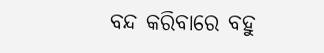ବନ୍ଦ କରିବାରେ ବହୁ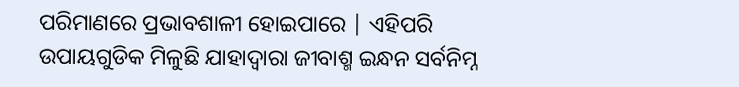ପରିମାଣରେ ପ୍ରଭାବଶାଳୀ ହୋଇପାରେ | ଏହିପରି ଉପାୟଗୁଡିକ ମିଳୁଛି ଯାହାଦ୍ୱାରା ଜୀବାଶ୍ମ ଇନ୍ଧନ ସର୍ବନିମ୍ନ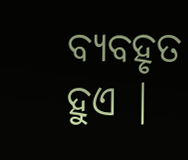ବ୍ୟବହୃତ ହୁଏ |